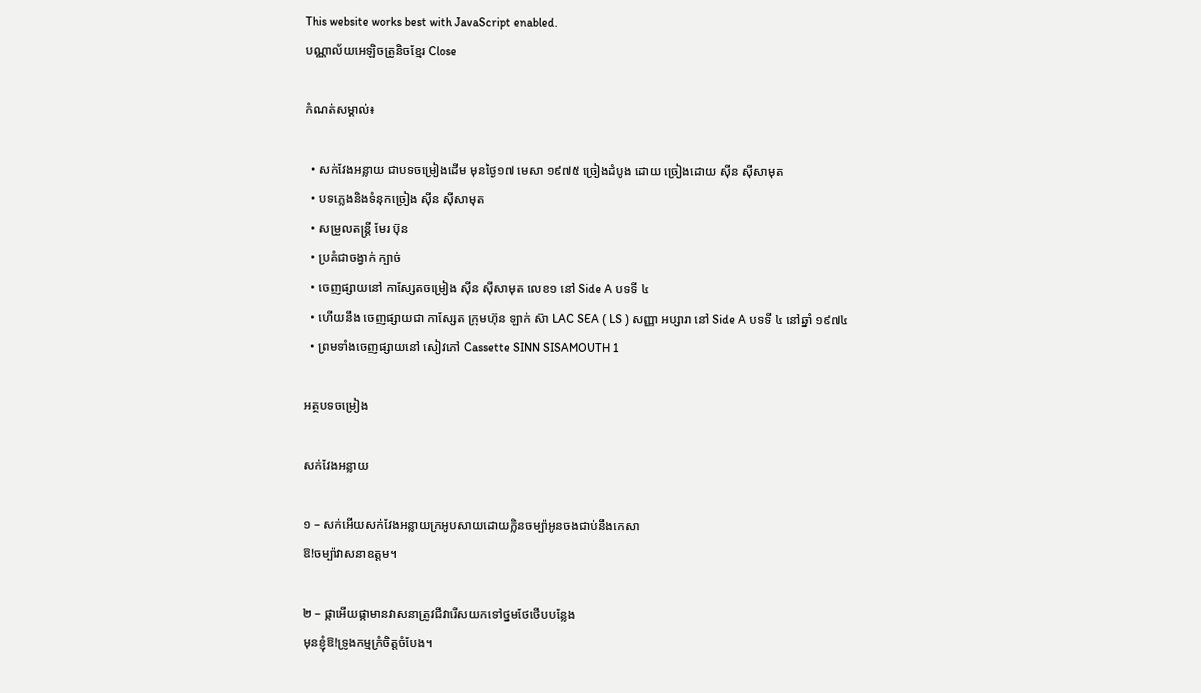This website works best with JavaScript enabled.
បណ្ណាល័យអេឡិចត្រូនិចខ្មែរ Close

កំណត់សម្គាល់៖

  • សក់វែងអន្លាយ ជាបទចម្រៀងដើម មុនថ្ងៃ១៧ មេសា ១៩៧៥ ច្រៀងដំបូង ដោយ ច្រៀងដោយ ស៊ីន ស៊ីសាមុត
  • បទភ្លេងនិងទំនុកច្រៀង ស៊ីន ស៊ីសាមុត
  • សម្រួលតន្ត្រី មែរ ប៊ុន
  • ប្រគំជាចង្វាក់ ក្បាច់
  • ចេញផ្សាយនៅ កាស្សែតចម្រៀង ស៊ីន ស៊ីសាមុត លេខ១ នៅ Side A បទទី ៤
  • ហើយនឹង ចេញផ្សាយជា កាសែ្សត ក្រុមហ៊ុន ឡាក់ ស៊ា LAC SEA ( LS ) សញ្ញា អប្សារា នៅ Side A បទទី ៤ នៅឆ្នាំ ១៩៧៤
  • ព្រមទាំងចេញផ្សាយនៅ សៀវភៅ Cassette SINN SISAMOUTH 1

អត្ថបទចម្រៀង

សក់វែងអន្លាយ

១ – សក់អើយសក់វែងអន្លាយក្រអូបសាយដោយក្លិនចម្ប៉ាអូនចងជាប់នឹងកេសា
ឱ!ចម្ប៉ាវាសនាឧត្ដម។

២ – ផ្កាអើយផ្កាមានវាសនាត្រូវជីវារើសយកទៅថ្នមថែថើបបន្លែង
មុនខ្ញុំឱ!ទ្រូងកម្មក្រំចិត្តចំបែង។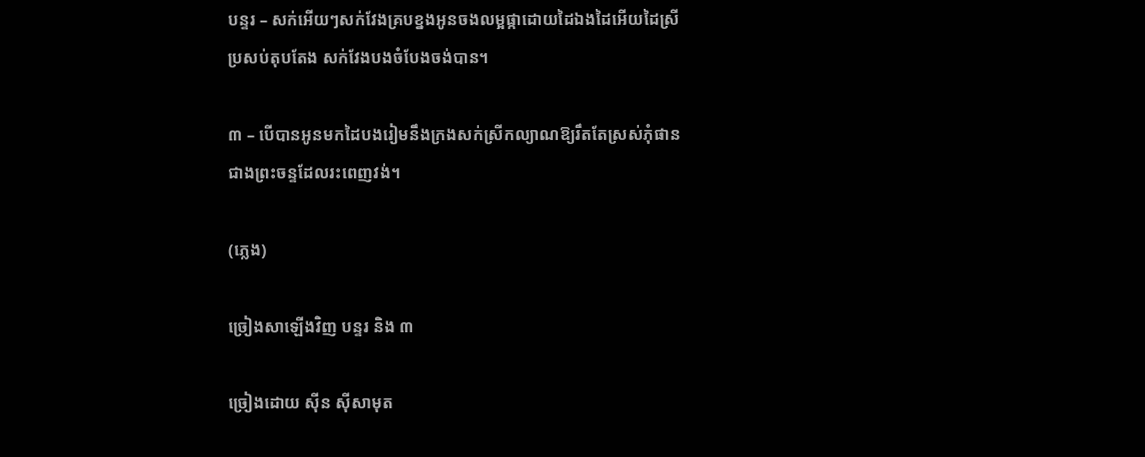បន្ទរ – សក់អើយៗសក់វែងគ្របខ្នងអូនចងលម្អផ្កាដោយដៃឯងដៃអើយដៃស្រី
ប្រសប់តុបតែង សក់វែងបងចំបែងចង់បាន។

៣ – បើបានអូនមកដៃបងរៀមនឹងក្រងសក់ស្រីកល្យាណឱ្យរឹតតែស្រស់ភុំផាន
ជាងព្រះចន្ទដែលរះពេញវង់។

(ភ្លេង)

ច្រៀងសាឡើងវិញ បន្ទរ និង ៣

ច្រៀងដោយ ស៊ីន ស៊ីសាមុត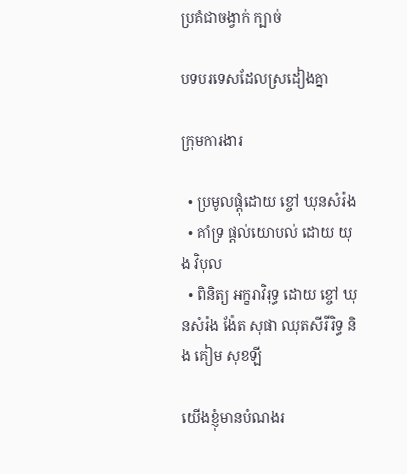ប្រគំជាចង្វាក់ ក្បាច់

បទបរទេសដែលស្រដៀងគ្នា

ក្រុមការងារ

  • ប្រមូលផ្ដុំដោយ ខ្ចៅ ឃុនសំរ៉ង
  • គាំទ្រ ផ្ដល់យោបល់ ដោយ យុង វិបុល
  • ពិនិត្យ អក្ខរាវិរុទ្ធ ដោយ ខ្ចៅ ឃុនសំរ៉ង ង៉ែត សុផា ឈុតសីរីរិទ្ធ និង គៀម សុខឡី

យើងខ្ញុំមានបំណងរ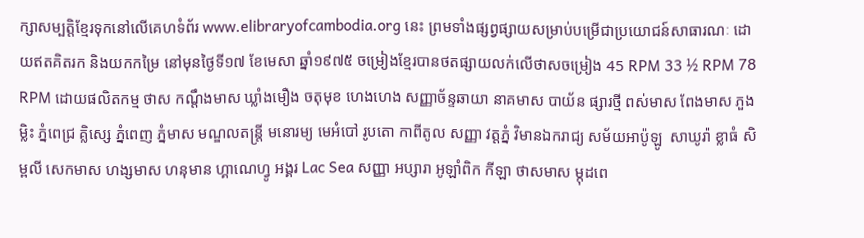ក្សាសម្បត្តិខ្មែរទុកនៅលើគេហទំព័រ www.elibraryofcambodia.org នេះ ព្រមទាំងផ្សព្វផ្សាយសម្រាប់បម្រើជាប្រយោជន៍សាធារណៈ ដោយឥតគិតរក និងយកកម្រៃ នៅមុនថ្ងៃទី១៧ ខែមេសា ឆ្នាំ១៩៧៥ ចម្រៀងខ្មែរបានថតផ្សាយលក់លើថាសចម្រៀង 45 RPM 33 ½ RPM 78 RPM ដោយផលិតកម្ម ថាស កណ្ដឹងមាស ឃ្លាំងមឿង ចតុមុខ ហេងហេង សញ្ញាច័ន្ទឆាយា នាគមាស បាយ័ន ផ្សារថ្មី ពស់មាស ពែងមាស ភួងម្លិះ ភ្នំពេជ្រ គ្លិស្សេ ភ្នំពេញ ភ្នំមាស មណ្ឌលតន្រ្តី មនោរម្យ មេអំបៅ រូបតោ កាពីតូល សញ្ញា វត្តភ្នំ វិមានឯករាជ្យ សម័យអាប៉ូឡូ  សាឃូរ៉ា ខ្លាធំ សិម្ពលី សេកមាស ហង្សមាស ហនុមាន ហ្គាណេហ្វូ អង្គរ Lac Sea សញ្ញា អប្សារា អូឡាំពិក កីឡា ថាសមាស ម្កុដពេ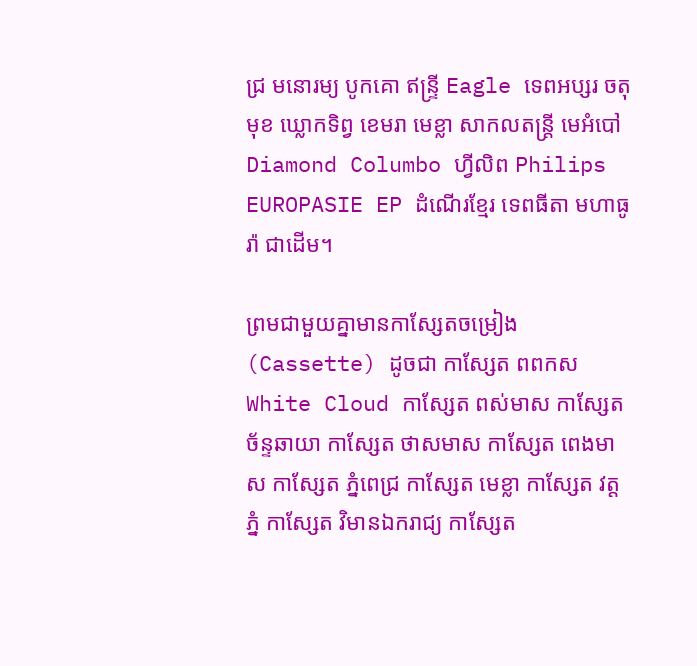ជ្រ មនោរម្យ បូកគោ ឥន្ទ្រី Eagle ទេពអប្សរ ចតុមុខ ឃ្លោកទិព្វ ខេមរា មេខ្លា សាកលតន្ត្រី មេអំបៅ Diamond Columbo ហ្វីលិព Philips EUROPASIE EP ដំណើរខ្មែរ ទេពធីតា មហាធូរ៉ា ជាដើម។

ព្រមជាមួយគ្នាមានកាសែ្សតចម្រៀង (Cassette) ដូចជា កាស្សែត ពពកស White Cloud កាស្សែត ពស់មាស កាស្សែត ច័ន្ទឆាយា កាស្សែត ថាសមាស កាស្សែត ពេងមាស កាស្សែត ភ្នំពេជ្រ កាស្សែត មេខ្លា កាស្សែត វត្តភ្នំ កាស្សែត វិមានឯករាជ្យ កាស្សែត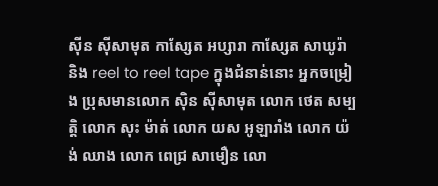ស៊ីន ស៊ីសាមុត កាស្សែត អប្សារា កាស្សែត សាឃូរ៉ា និង reel to reel tape ក្នុងជំនាន់នោះ អ្នកចម្រៀង ប្រុសមានលោក ស៊ិន ស៊ីសាមុត លោក ថេត សម្បត្តិ លោក សុះ ម៉ាត់ លោក យស អូឡារាំង លោក យ៉ង់ ឈាង លោក ពេជ្រ សាមឿន លោ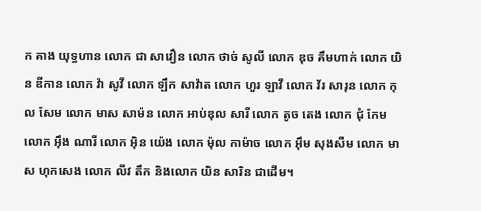ក គាង យុទ្ធហាន លោក ជា សាវឿន លោក ថាច់ សូលី លោក ឌុច គឹមហាក់ លោក យិន ឌីកាន លោក វ៉ា សូវី លោក ឡឹក សាវ៉ាត លោក ហួរ ឡាវី លោក វ័រ សារុន លោក កុល សែម លោក មាស សាម៉ន លោក អាប់ឌុល សារី លោក តូច តេង លោក ជុំ កែម លោក អ៊ឹង ណារី លោក អ៊ិន យ៉េង លោក ម៉ុល កាម៉ាច លោក អ៊ឹម សុងសឺម លោក មាស ហុកសេង លោក លីវ តឹក និងលោក យិន សារិន ជាដើម។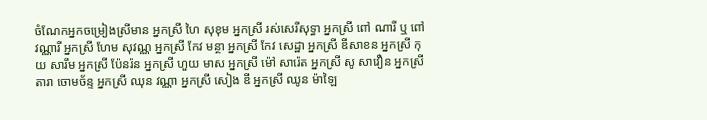ចំណែកអ្នកចម្រៀងស្រីមាន អ្នកស្រី ហៃ សុខុម អ្នកស្រី រស់សេរីសុទ្ធា អ្នកស្រី ពៅ ណារី ឬ ពៅ វណ្ណារី អ្នកស្រី ហែម សុវណ្ណ អ្នកស្រី កែវ មន្ថា អ្នកស្រី កែវ សេដ្ឋា អ្នកស្រី ឌីសាខន អ្នកស្រី កុយ សារឹម អ្នកស្រី ប៉ែនរ៉ន អ្នកស្រី ហួយ មាស អ្នកស្រី ម៉ៅ សារ៉េត អ្នកស្រី សូ សាវឿន អ្នកស្រី តារា ចោមច័ន្ទ អ្នកស្រី ឈុន វណ្ណា អ្នកស្រី សៀង ឌី អ្នកស្រី ឈូន ម៉ាឡៃ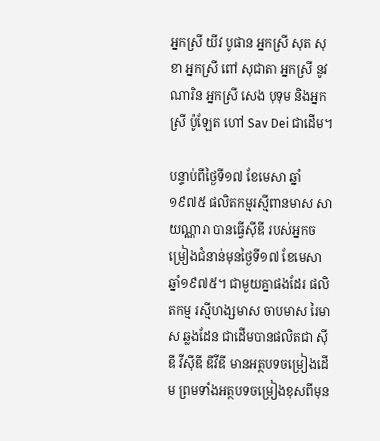អ្នកស្រី យីវ បូផាន អ្នកស្រី សុត សុខា អ្នកស្រី ពៅ សុជាតា អ្នកស្រី នូវ ណារិន អ្នកស្រី សេង បុទុម និងអ្នកស្រី ប៉ូឡែត ហៅ Sav Dei ជាដើម។

បន្ទាប់ពីថ្ងៃទី១៧ ខែមេសា ឆ្នាំ១៩៧៥ ផលិតកម្មរស្មីពានមាស សាយណ្ណារា បានធ្វើស៊ីឌី របស់អ្នកចម្រៀងជំនាន់មុនថ្ងៃទី១៧ ខែមេសា ឆ្នាំ១៩៧៥។ ជាមួយគ្នាផងដែរ ផលិតកម្ម រស្មីហង្សមាស ចាបមាស រៃមាស ឆ្លងដែន ជាដើមបានផលិតជា ស៊ីឌី វីស៊ីឌី ឌីវីឌី មានអត្ថបទចម្រៀងដើម ព្រមទាំងអត្ថបទចម្រៀងខុសពីមុន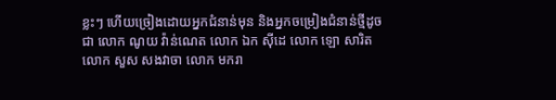ខ្លះៗ ហើយច្រៀងដោយអ្នកជំនាន់មុន និងអ្នកចម្រៀងជំនាន់ថ្មីដូចជា លោក ណូយ វ៉ាន់ណេត លោក ឯក ស៊ីដេ លោក ឡោ សារិត លោក សួស សងវាចា លោក មករា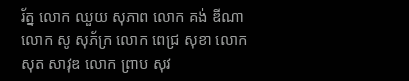រ័ត្ន លោក ឈួយ សុភាព លោក គង់ ឌីណា លោក សូ សុភ័ក្រ លោក ពេជ្រ សុខា លោក សុត សាវុឌ លោក ព្រាប សុវ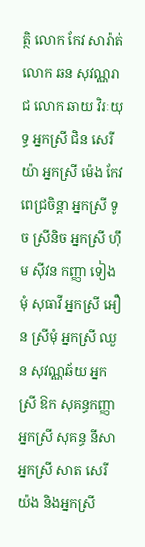ត្ថិ លោក កែវ សារ៉ាត់ លោក ឆន សុវណ្ណរាជ លោក ឆាយ វិរៈយុទ្ធ អ្នកស្រី ជិន សេរីយ៉ា អ្នកស្រី ម៉េង កែវពេជ្រចិន្តា អ្នកស្រី ទូច ស្រីនិច អ្នកស្រី ហ៊ឹម ស៊ីវន កញ្ញា ទៀងមុំ សុធាវី អ្នកស្រី អឿន ស្រីមុំ អ្នកស្រី ឈួន សុវណ្ណឆ័យ អ្នកស្រី ឱក សុគន្ធកញ្ញា អ្នកស្រី សុគន្ធ នីសា អ្នកស្រី សាត សេរីយ៉ង និងអ្នកស្រី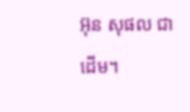អ៊ុន សុផល ជាដើម។